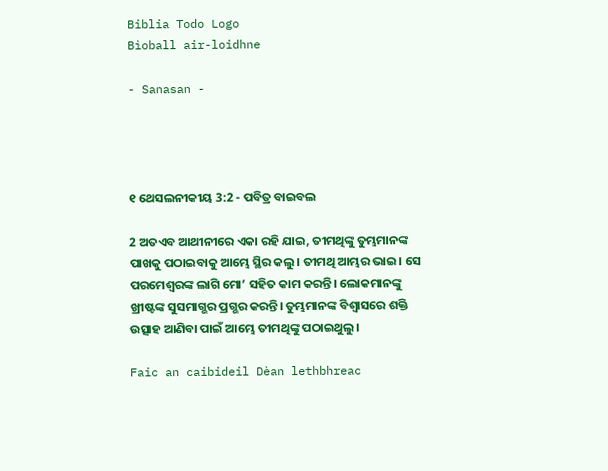Biblia Todo Logo
Bìoball air-loidhne

- Sanasan -




୧ ଥେସଲନୀକୀୟ 3:2 - ପବିତ୍ର ବାଇବଲ

2 ଅତଏବ ଆଥୀନୀରେ ଏକା ରହି ଯାଇ, ତୀମଥିଙ୍କୁ ତୁମ୍ଭମାନଙ୍କ ପାଖକୁ ପଠାଇବାକୁ ଆମ୍ଭେ ସ୍ଥିର କଲୁ। ତୀମଥି ଆମ୍ଭର ଭାଇ। ସେ ପରମେଶ୍ୱରଙ୍କ ଲାଗି ମୋ’ ସହିତ କାମ କରନ୍ତି। ଲୋକମାନଙ୍କୁ ଖ୍ରୀଷ୍ଟଙ୍କ ସୁସମାଗ୍ଭର ପ୍ରଗ୍ଭର କରନ୍ତି। ତୁମ୍ଭମାନଙ୍କ ବିଶ୍ୱାସରେ ଶକ୍ତି ଉତ୍ସାହ ଆଣିବା ପାଇଁ ଆମ୍ଭେ ତୀମଥିଙ୍କୁ ପଠାଇଥୁଲୁ।

Faic an caibideil Dèan lethbhreac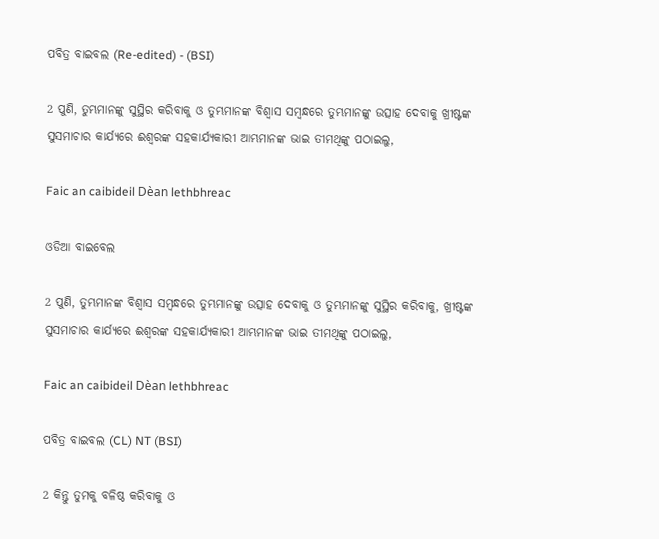ପବିତ୍ର ବାଇବଲ (Re-edited) - (BSI)

2 ପୁଣି, ତୁମ୍ଭମାନଙ୍କୁ ସୁସ୍ଥିର କରିବାକୁ ଓ ତୁମ୍ଭମାନଙ୍କ ବିଶ୍ଵାସ ସମ୍ଵନ୍ଧରେ ତୁମ୍ଭମାନଙ୍କୁ ଉତ୍ସାହ ଦେବାକୁ ଖ୍ରୀଷ୍ଟଙ୍କ ସୁସମାଚାର କାର୍ଯ୍ୟରେ ଈଶ୍ଵରଙ୍କ ସହକାର୍ଯ୍ୟକାରୀ ଆମ୍ଭମାନଙ୍କ ଭାଇ ତୀମଥିଙ୍କୁ ପଠାଇଲୁ,

Faic an caibideil Dèan lethbhreac

ଓଡିଆ ବାଇବେଲ

2 ପୁଣି, ତୁମ୍ଭମାନଙ୍କ ବିଶ୍ୱାସ ସମ୍ବନ୍ଧରେ ତୁମ୍ଭମାନଙ୍କୁ ଉତ୍ସାହ ଦେବାକୁ ଓ ତୁମ୍ଭମାନଙ୍କୁ ସୁସ୍ଥିର କରିବାକୁ, ଖ୍ରୀଷ୍ଟଙ୍କ ସୁସମାଚାର କାର୍ଯ୍ୟରେ ଈଶ୍ୱରଙ୍କ ସହକାର୍ଯ୍ୟକାରୀ ଆମ୍ଭମାନଙ୍କ ଭାଇ ତୀମଥିଙ୍କୁ ପଠାଇଲୁ,

Faic an caibideil Dèan lethbhreac

ପବିତ୍ର ବାଇବଲ (CL) NT (BSI)

2 କିନ୍ତୁ ତୁମକୁ ବଳିଷ୍ଠ କରିବାକୁ ଓ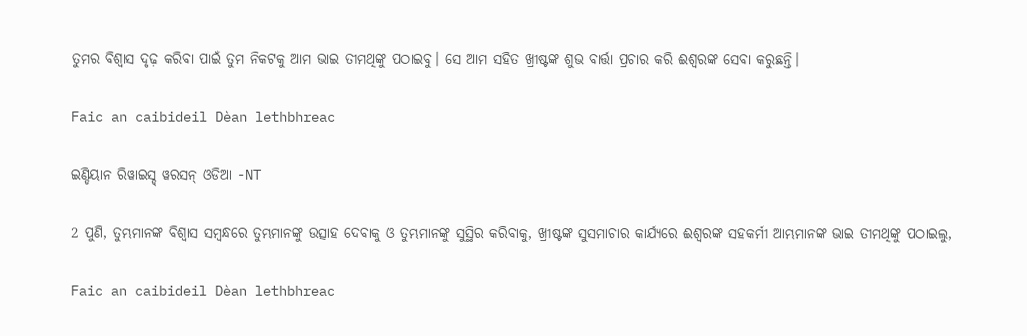ତୁମର ବିଶ୍ୱାସ ଦୃଢ଼ କରିବା ପାଇଁ ତୁମ ନିକଟକୁ ଆମ ଭାଇ ତୀମଥିଙ୍କୁ ପଠାଇବୁ। ସେ ଆମ ସହିତ ଖ୍ରୀଷ୍ଟଙ୍କ ଶୁଭ ବାର୍ତ୍ତା ପ୍ରଚାର କରି ଈଶ୍ୱରଙ୍କ ସେବା କରୁଛନ୍ତି।

Faic an caibideil Dèan lethbhreac

ଇଣ୍ଡିୟାନ ରିୱାଇସ୍ଡ୍ ୱରସନ୍ ଓଡିଆ -NT

2 ପୁଣି, ତୁମ୍ଭମାନଙ୍କ ବିଶ୍ୱାସ ସମ୍ବନ୍ଧରେ ତୁମ୍ଭମାନଙ୍କୁ ଉତ୍ସାହ ଦେବାକୁ ଓ ତୁମ୍ଭମାନଙ୍କୁ ସୁସ୍ଥିର କରିବାକୁ, ଖ୍ରୀଷ୍ଟଙ୍କ ସୁସମାଚାର କାର୍ଯ୍ୟରେ ଈଶ୍ବରଙ୍କ ସହକର୍ମୀ ଆମ୍ଭମାନଙ୍କ ଭାଇ ତୀମଥିଙ୍କୁ ପଠାଇଲୁ,

Faic an caibideil Dèan lethbhreac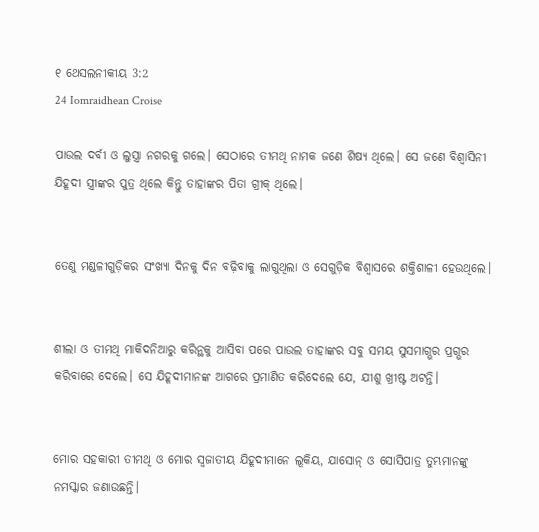୧ ଥେସଲନୀକୀୟ 3:2
24 Iomraidhean Croise

ପାଉଲ ଦର୍ବୀ ଓ ଲୁସ୍ତ୍ରା ନଗରକୁ ଗଲେ। ସେଠାରେ ତୀମଥି ନାମକ ଜଣେ ଶିଷ୍ୟ ଥିଲେ। ସେ ଜଣେ ବିଶ୍ୱାସିନୀ ଯିହୂଦୀ ସ୍ତ୍ରୀଙ୍କର ପୁତ୍ର ଥିଲେ କିନ୍ତୁ ତାହାଙ୍କର ପିତା ଗ୍ରୀକ୍ ଥିଲେ।


ତେଣୁ ମଣ୍ଡଳୀଗୁଡ଼ିକର ସଂଖ୍ୟା ଦିନକୁ ଦିନ ବଢ଼ିବାକୁ ଲାଗୁଥିଲା ଓ ସେଗୁଡ଼ିକ ବିଶ୍ୱାସରେ ଶକ୍ତିଶାଳୀ ହେଉଥିଲେ।


ଶୀଲା ଓ ତୀମଥି ମାକିଦନିଆରୁ କରିନ୍ଥକୁ ଆସିବା ପରେ ପାଉଲ ତାହାଙ୍କର ସବୁ ସମୟ ସୁସମାଗ୍ଭର ପ୍ରଗ୍ଭର କରିବାରେ ଦେଲେ। ସେ ଯିହୂଦୀମାନଙ୍କ ଆଗରେ ପ୍ରମାଣିତ କରିଦେଲେ ଯେ, ଯୀଶୁ ଖ୍ରୀଷ୍ଟ ଅଟନ୍ତି।


ମୋର ସହକାରୀ ତୀମଥି ଓ ମୋର ସ୍ୱଜାତୀୟ ଯିହୂଦୀମାନେ ଲୂକିୟ, ଯାସୋନ୍ ଓ ସୋସିପାତ୍ର ତୁମ୍ଭମାନଙ୍କୁ ନମସ୍କାର ଜଣାଉଛନ୍ତି।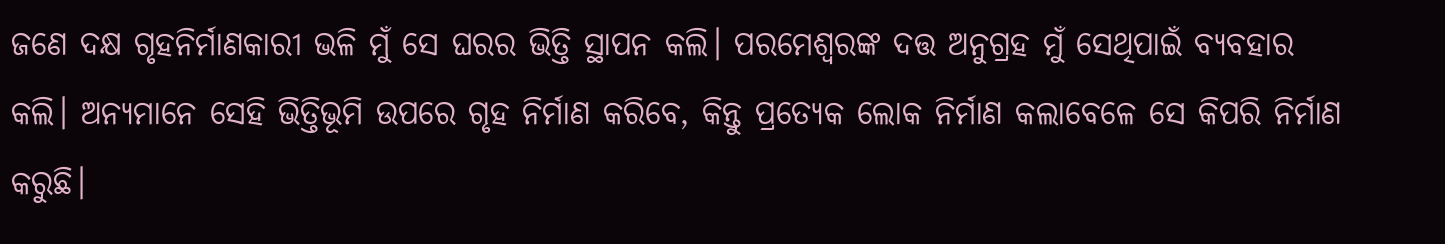ଜଣେ ଦକ୍ଷ ଗୃହନିର୍ମାଣକାରୀ ଭଳି ମୁଁ ସେ ଘରର ଭିତ୍ତି ସ୍ଥାପନ କଲି। ପରମେଶ୍ୱରଙ୍କ ଦତ୍ତ ଅନୁଗ୍ରହ ମୁଁ ସେଥିପାଇଁ ବ୍ୟବହାର କଲି। ଅନ୍ୟମାନେ ସେହି ଭିତ୍ତିଭୂମି ଉପରେ ଗୃହ ନିର୍ମାଣ କରିବେ, କିନ୍ତୁ ପ୍ରତ୍ୟେକ ଲୋକ ନିର୍ମାଣ କଲାବେଳେ ସେ କିପରି ନିର୍ମାଣ କରୁଛି।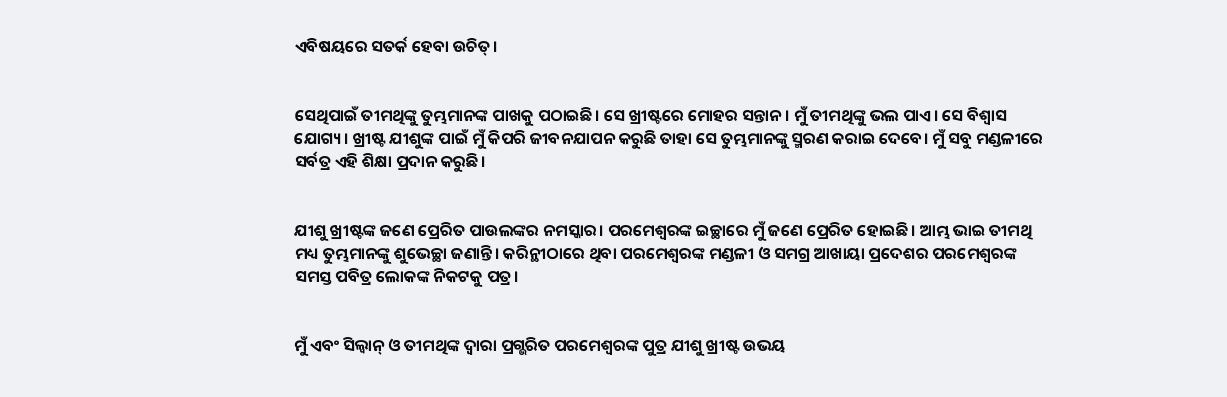ଏବିଷୟରେ ସତର୍କ ହେବା ଉଚିତ୍।


ସେଥିପାଇଁ ତୀମଥିଙ୍କୁ ତୁମ୍ଭମାନଙ୍କ ପାଖକୁ ପଠାଇଛି। ସେ ଖ୍ରୀଷ୍ଟରେ ମୋହର ସନ୍ତାନ। ମୁଁ ତୀମଥିଙ୍କୁ ଭଲ ପାଏ। ସେ ବିଶ୍ୱାସ ଯୋଗ୍ୟ। ଖ୍ରୀଷ୍ଟ ଯୀଶୁଙ୍କ ପାଇଁ ମୁଁ କିପରି ଜୀବନଯାପନ କରୁଛି ତାହା ସେ ତୁମ୍ଭମାନଙ୍କୁ ସ୍ମରଣ କରାଇ ଦେବେ। ମୁଁ ସବୁ ମଣ୍ଡଳୀରେ ସର୍ବତ୍ର ଏହି ଶିକ୍ଷା ପ୍ରଦାନ କରୁଛି।


ଯୀଶୁ ଖ୍ରୀଷ୍ଟଙ୍କ ଜଣେ ପ୍ରେରିତ ପାଉଲଙ୍କର ନମସ୍କାର। ପରମେଶ୍ୱରଙ୍କ ଇଚ୍ଛାରେ ମୁଁ ଜଣେ ପ୍ରେରିତ ହୋଇଛି। ଆମ୍ଭ ଭାଇ ତୀମଥି ମଧ୍ୟ ତୁମ୍ଭମାନଙ୍କୁ ଶୁଭେଚ୍ଛା ଜଣାନ୍ତି। କରିନ୍ଥୀଠାରେ ଥିବା ପରମେଶ୍ୱରଙ୍କ ମଣ୍ଡଳୀ ଓ ସମଗ୍ର ଆଖାୟା ପ୍ରଦେଶର ପରମେଶ୍ୱରଙ୍କ ସମସ୍ତ ପବିତ୍ର ଲୋକଙ୍କ ନିକଟକୁ ପତ୍ର।


ମୁଁ ଏବଂ ସିଲ୍ୱାନ୍ ଓ ତୀମଥିଙ୍କ ଦ୍ୱାରା ପ୍ରଗ୍ଭରିତ ପରମେଶ୍ୱରଙ୍କ ପୁତ୍ର ଯୀଶୁ ଖ୍ରୀଷ୍ଟ ଉଭୟ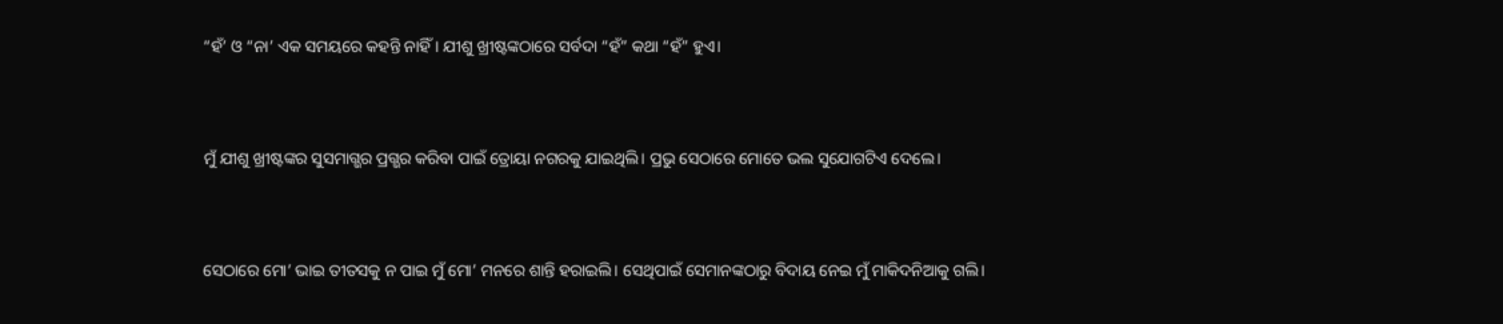“ହଁ’ ଓ “ନା’ ଏକ ସମୟରେ କହନ୍ତି ନାହିଁ। ଯୀଶୁ ଖ୍ରୀଷ୍ଟଙ୍କଠାରେ ସର୍ବଦା “ହଁ” କଥା “ହଁ” ହୁଏ।


ମୁଁ ଯୀଶୁ ଖ୍ରୀଷ୍ଟଙ୍କର ସୁସମାଗ୍ଭର ପ୍ରଗ୍ଭର କରିବା ପାଇଁ ତ୍ରୋୟା ନଗରକୁ ଯାଇଥିଲି। ପ୍ରଭୁ ସେଠାରେ ମୋତେ ଭଲ ସୁଯୋଗଟିଏ ଦେଲେ।


ସେଠାରେ ମୋ’ ଭାଇ ତୀତସକୁ ନ ପାଇ ମୁଁ ମୋ’ ମନରେ ଶାନ୍ତି ହରାଇଲି। ସେଥିପାଇଁ ସେମାନଙ୍କଠାରୁ ବିଦାୟ ନେଇ ମୁଁ ମାକିଦନିଆକୁ ଗଲି।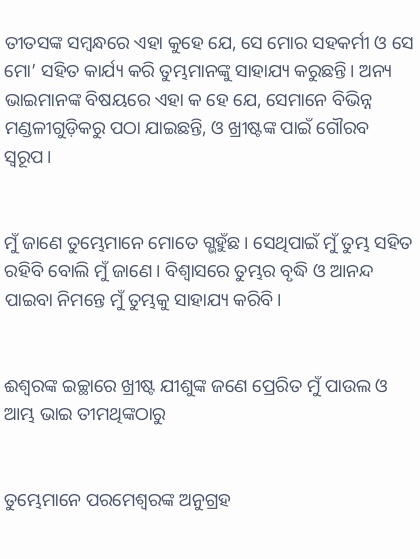ତୀତସଙ୍କ ସମ୍ବନ୍ଧରେ ଏହା କୁହେ ଯେ, ସେ ମୋର ସହକର୍ମୀ ଓ ସେ ମୋ’ ସହିତ କାର୍ଯ୍ୟ କରି ତୁମ୍ଭମାନଙ୍କୁ ସାହାଯ୍ୟ କରୁଛନ୍ତି। ଅନ୍ୟ ଭାଇମାନଙ୍କ ବିଷୟରେ ଏହା କ ହେ ଯେ, ସେମାନେ ବିଭିନ୍ନ ମଣ୍ଡଳୀଗୁଡ଼ିକରୁ ପଠା ଯାଇଛନ୍ତି, ଓ ଖ୍ରୀଷ୍ଟଙ୍କ ପାଇଁ ଗୌରବ ସ୍ୱରୂପ।


ମୁଁ ଜାଣେ ତୁମ୍ଭେମାନେ ମୋତେ ଗ୍ଭହୁଁଛ। ସେଥିପାଇଁ ମୁଁ ତୁମ୍ଭ ସହିତ ରହିବି ବୋଲି ମୁଁ ଜାଣେ। ବିଶ୍ୱାସରେ ତୁମ୍ଭର ବୃଦ୍ଧି ଓ ଆନନ୍ଦ ପାଇବା ନିମନ୍ତେ ମୁଁ ତୁମ୍ଭକୁ ସାହାଯ୍ୟ କରିବି।


ଈଶ୍ୱରଙ୍କ ଇଚ୍ଛାରେ ଖ୍ରୀଷ୍ଟ ଯୀଶୁଙ୍କ ଜଣେ ପ୍ରେରିତ ମୁଁ ପାଉଲ ଓ ଆମ୍ଭ ଭାଇ ତୀମଥିଙ୍କଠାରୁ


ତୁମ୍ଭେମାନେ ପରମେଶ୍ୱରଙ୍କ ଅନୁଗ୍ରହ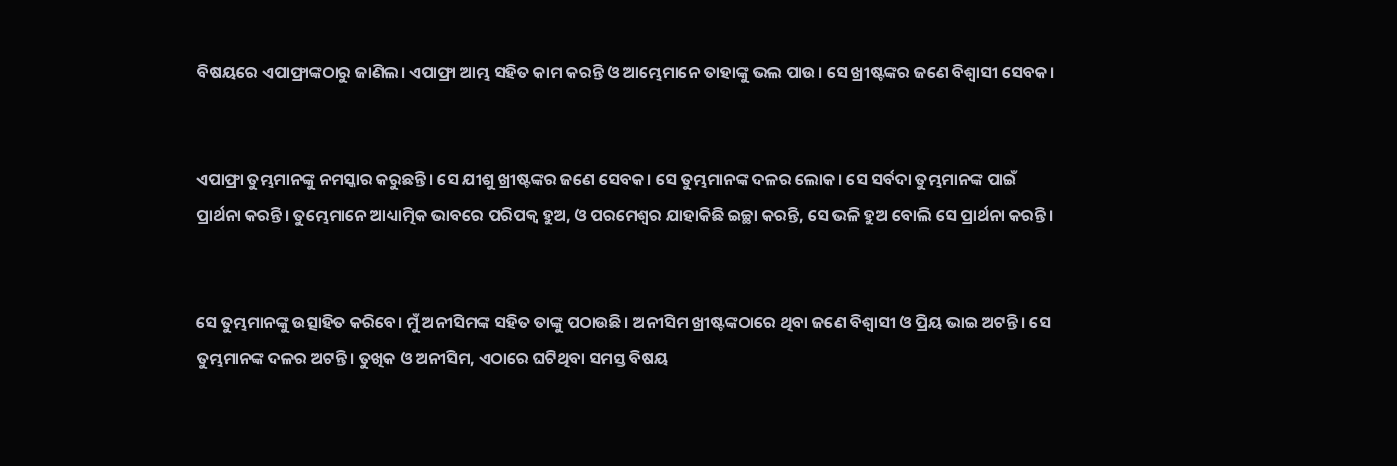ବିଷୟରେ ଏପାଫ୍ରାଙ୍କଠାରୁ ଜାଣିଲ। ଏପାଫ୍ରା ଆମ୍ଭ ସହିତ କାମ କରନ୍ତି ଓ ଆମ୍ଭେମାନେ ତାହାଙ୍କୁ ଭଲ ପାଉ। ସେ ଖ୍ରୀଷ୍ଟଙ୍କର ଜଣେ ବିଶ୍ୱାସୀ ସେବକ।


ଏପାଫ୍ରା ତୁମ୍ଭମାନଙ୍କୁ ନମସ୍କାର କରୁଛନ୍ତି। ସେ ଯୀଶୁ ଖ୍ରୀଷ୍ଟଙ୍କର ଜଣେ ସେବକ। ସେ ତୁମ୍ଭମାନଙ୍କ ଦଳର ଲୋକ। ସେ ସର୍ବଦା ତୁମ୍ଭମାନଙ୍କ ପାଇଁ ପ୍ରାର୍ଥନା କରନ୍ତି। ତୁମ୍ଭେମାନେ ଆଧ୍ୟାତ୍ମିକ ଭାବରେ ପରିପକ୍ୱ ହୁଅ, ଓ ପରମେଶ୍ୱର ଯାହାକିଛି ଇଚ୍ଛା କରନ୍ତି, ସେ ଭଳି ହୁଅ ବୋଲି ସେ ପ୍ରାର୍ଥନା କରନ୍ତି।


ସେ ତୁମ୍ଭମାନଙ୍କୁ ଉତ୍ସାହିତ କରିବେ। ମୁଁ ଅନୀସିମଙ୍କ ସହିତ ତାଙ୍କୁ ପଠାଉଛି। ଅନୀସିମ ଖ୍ରୀଷ୍ଟଙ୍କଠାରେ ଥିବା ଜଣେ ବିଶ୍ୱାସୀ ଓ ପ୍ରିୟ ଭାଇ ଅଟନ୍ତି। ସେ ତୁମ୍ଭମାନଙ୍କ ଦଳର ଅଟନ୍ତି। ତୁଖିକ ଓ ଅନୀସିମ, ଏଠାରେ ଘଟିଥିବା ସମସ୍ତ ବିଷୟ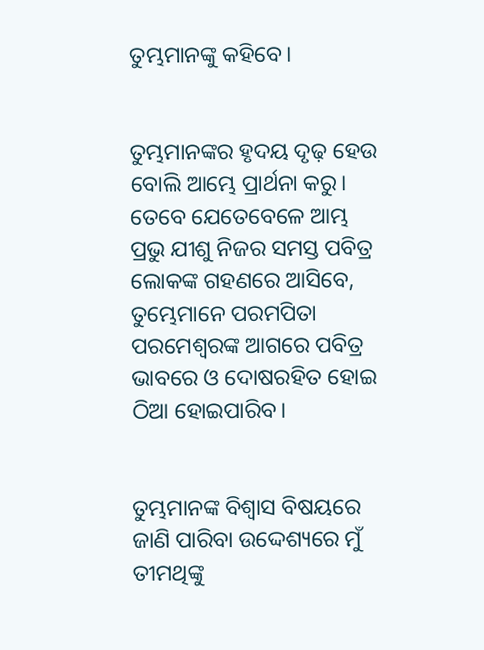ତୁମ୍ଭମାନଙ୍କୁ କହିବେ।


ତୁମ୍ଭମାନଙ୍କର ହୃଦୟ ଦୃଢ଼ ହେଉ ବୋଲି ଆମ୍ଭେ ପ୍ରାର୍ଥନା କରୁ। ତେବେ ଯେତେବେଳେ ଆମ୍ଭ ପ୍ରଭୁ ଯୀଶୁ ନିଜର ସମସ୍ତ ପବିତ୍ର ଲୋକଙ୍କ ଗହଣରେ ଆସିବେ, ତୁମ୍ଭେମାନେ ପରମପିତା ପରମେଶ୍ୱରଙ୍କ ଆଗରେ ପବିତ୍ର ଭାବରେ ଓ ଦୋଷରହିତ ହୋଇ ଠିଆ ହୋଇପାରିବ।


ତୁମ୍ଭମାନଙ୍କ ବିଶ୍ୱାସ ବିଷୟରେ ଜାଣି ପାରିବା ଉଦ୍ଦେଶ୍ୟରେ ମୁଁ ତୀମଥିଙ୍କୁ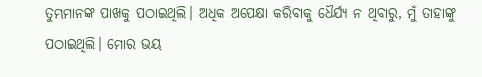ତୁମ୍ଭମାନଙ୍କ ପାଖକୁ ପଠାଇଥିଲି। ଅଧିକ ଅପେକ୍ଷା କରିବାକୁ ଧୈର୍ଯ୍ୟ ନ ଥିବାରୁ, ମୁଁ ତାହାଙ୍କୁ ପଠାଇଥିଲି। ମୋର ଭୟ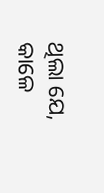ଥିଲା ଯେ, କାଳେ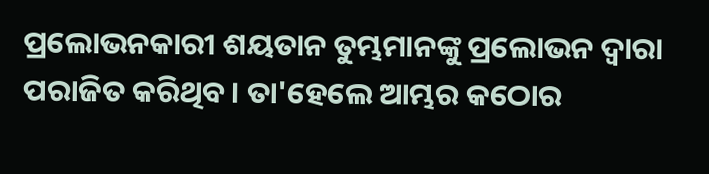ପ୍ରଲୋଭନକାରୀ ଶୟତାନ ତୁମ୍ଭମାନଙ୍କୁ ପ୍ରଲୋଭନ ଦ୍ୱାରା ପରାଜିତ କରିଥିବ। ତା'ହେଲେ ଆମ୍ଭର କଠୋର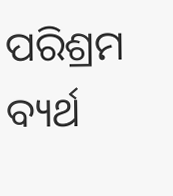ପରିଶ୍ରମ ବ୍ୟର୍ଥ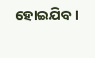ହୋଇଯିବ।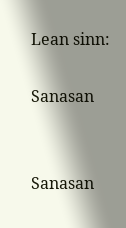Lean sinn:

Sanasan


Sanasan